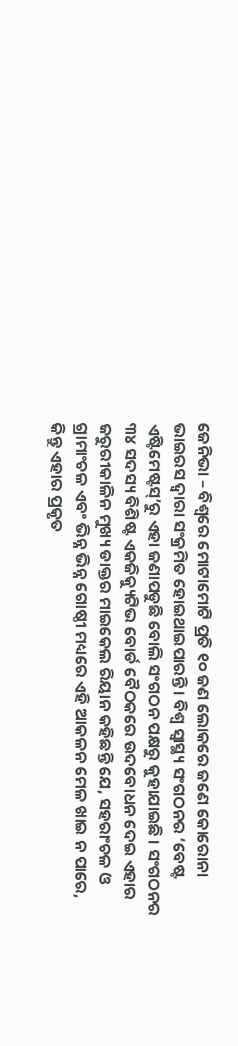ଜେନିଭା – ବିଶ୍ୱରେ ମୋଟାମୋଟି ପ୍ରତି ୧୦ ଜଣ ଲୋକରେ ଜଣେ କୋରୋନା ଭାଇରସ ଦ୍ୱାରା ସଂକ୍ରମିତ ହୋଇଥାଇପାରନ୍ତି । ବିଶ୍ୱ ସ୍ୱାସ୍ଥ୍ୟ ସଂଗଠନର ‘ବେଷ୍ଟ ଏଷ୍ଟିମେଷ୍ଟସ୍’ରୁ ଏହା ଜଣାପଡୁଛି ବୋଲି ସଂଗଠନ ପକ୍ଷରୁ କୁହାଯାଇଛି । ସଂଗଠନର ୩୪ ସଦସ୍ୟ ବିଶିଷ୍ଟ ଏକଜିକ୍ୟୁଟିଭ ବୋର୍ଡ ବୈଠକରେ ଉଦବୋଧନ ଦେଇ ଏହାର ଜରୁରୀକାଳିନ ମୁଖ୍ୟ ଡାକ୍ତର ମାଇକେଲ ରିୟାନ କହିଛନ୍ତି ଯେ, ସହରାଂଚଳ ଓ ଗ୍ରାମାଂଚଳ ଏବଂ ଭିନ୍ନ ଭିନ୍ନ ଗୋଷ୍ଠୀ ମଧ୍ୟରେ ଏହି ଆକଳନ ମେଳ ଖାଇ ନ ପାରେ, କିନ୍ତୁ ଏହାର ପ୍ରକୃତ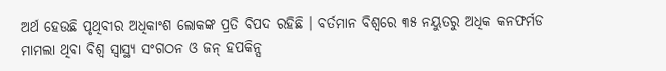ଅର୍ଥ ହେଉଛି ପୃଥିବୀର ଅଧିକାଂଶ ଲୋକଙ୍କ ପ୍ରତି ବିପଦ ରହିଛି । ବର୍ତମାନ ବିଶ୍ୱରେ ୩୫ ନୟୁତରୁ ଅଧିକ କନଫର୍ମଡ ମାମଲା ଥିବା ବିଶ୍ୱ ସ୍ୱାସ୍ଥ୍ୟ ସଂଗଠନ ଓ ଜନ୍ ହପକିନ୍ସ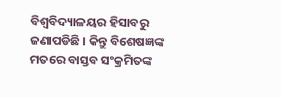ବିଶ୍ୱବିଦ୍ୟାଳୟର ହିସାବରୁ ଜଣାପଡିଛି । କିନ୍ତୁ ବିଶେଷଜ୍ଞଙ୍କ ମତରେ ବାସ୍ତବ ସଂକ୍ରମିତଙ୍କ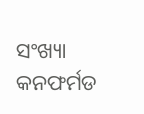ସଂଖ୍ୟା କନଫର୍ମଡ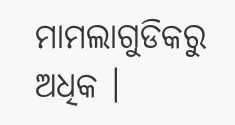ମାମଲାଗୁଡିକରୁ ଅଧିକ ।